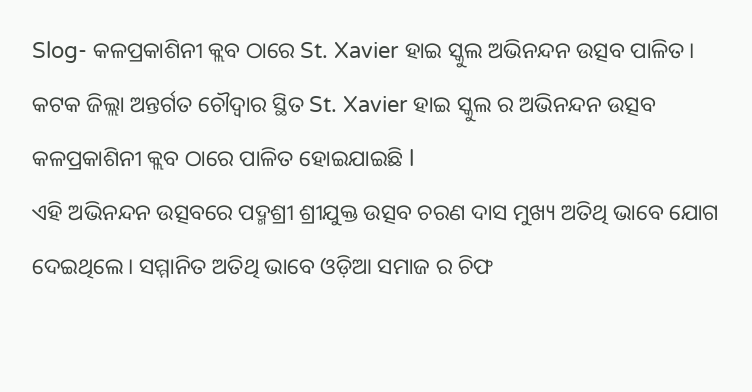Slog- କଳପ୍ରକାଶିନୀ କ୍ଲବ ଠାରେ St. Xavier ହାଇ ସ୍କୁଲ ଅଭିନନ୍ଦନ ଉତ୍ସବ ପାଳିତ।
କଟକ ଜିଲ୍ଲା ଅନ୍ତର୍ଗତ ଚୌଦ୍ୱାର ସ୍ଥିତ St. Xavier ହାଇ ସ୍କୁଲ ର ଅଭିନନ୍ଦନ ଉତ୍ସବ କଳପ୍ରକାଶିନୀ କ୍ଲବ ଠାରେ ପାଳିତ ହୋଇଯାଇଛି l
ଏହି ଅଭିନନ୍ଦନ ଉତ୍ସବରେ ପଦ୍ମଶ୍ରୀ ଶ୍ରୀଯୁକ୍ତ ଉତ୍ସବ ଚରଣ ଦାସ ମୁଖ୍ୟ ଅତିଥି ଭାବେ ଯୋଗ ଦେଇଥିଲେ। ସମ୍ମାନିତ ଅତିଥି ଭାବେ ଓଡ଼ିଆ ସମାଜ ର ଚିଫ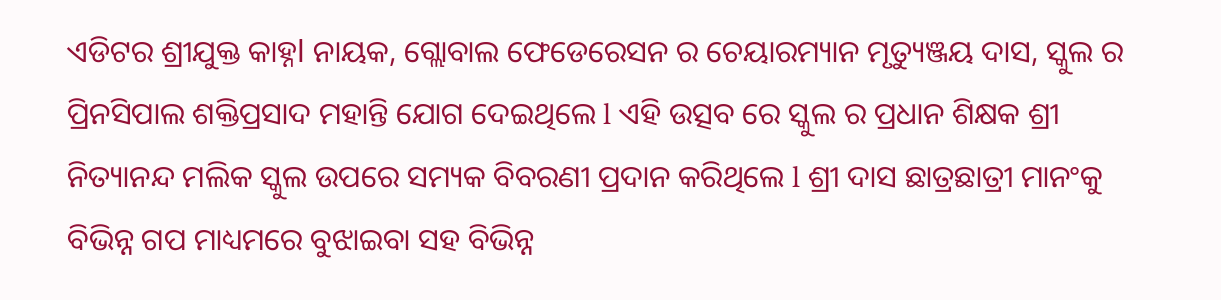ଏଡିଟର ଶ୍ରୀଯୁକ୍ତ କାହ୍ନl ନାୟକ, ଗ୍ଲୋବାଲ ଫେଡେରେସନ ର ଚେୟାରମ୍ୟାନ ମୃତ୍ୟୁଞ୍ଜୟ ଦାସ, ସ୍କୁଲ ର ପ୍ରିନସିପାଲ ଶକ୍ତିପ୍ରସାଦ ମହାନ୍ତି ଯୋଗ ଦେଇଥିଲେ l ଏହି ଉତ୍ସବ ରେ ସ୍କୁଲ ର ପ୍ରଧାନ ଶିକ୍ଷକ ଶ୍ରୀ ନିତ୍ୟାନନ୍ଦ ମଲିକ ସ୍କୁଲ ଉପରେ ସମ୍ୟକ ବିବରଣୀ ପ୍ରଦାନ କରିଥିଲେ l ଶ୍ରୀ ଦାସ ଛାତ୍ରଛାତ୍ରୀ ମାନଂକୁ ବିଭିନ୍ନ ଗପ ମାଧ୍ୟମରେ ବୁଝାଇବା ସହ ବିଭିନ୍ନ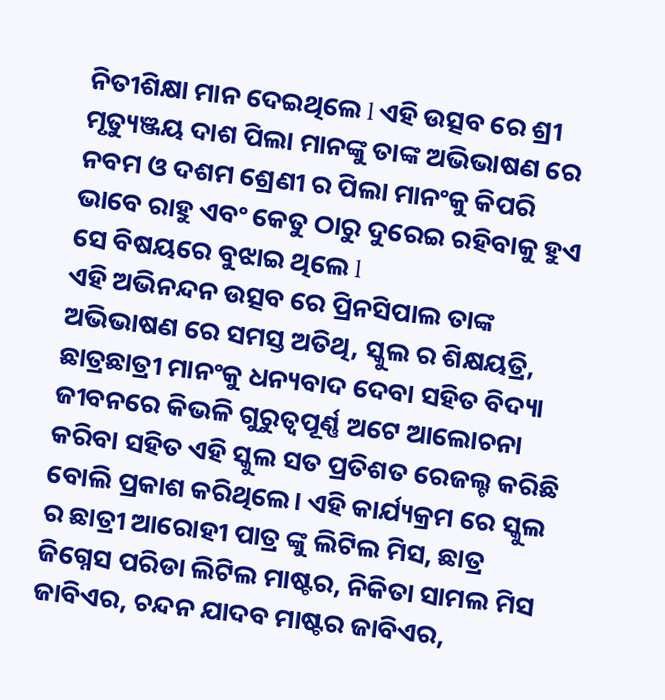ନିତୀଶିକ୍ଷା ମାନ ଦେଇଥିଲେ l ଏହି ଉତ୍ସବ ରେ ଶ୍ରୀ ମୃତ୍ୟୁଞ୍ଜୟ ଦାଶ ପିଲା ମାନଙ୍କୁ ତାଙ୍କ ଅଭିଭାଷଣ ରେ ନବମ ଓ ଦଶମ ଶ୍ରେଣୀ ର ପିଲା ମାନଂକୁ କିପରି ଭାବେ ରାହୁ ଏବଂ କେତୁ ଠାରୁ ଦୁରେଇ ରହିବାକୁ ହୁଏ ସେ ବିଷୟରେ ବୁଝାଇ ଥିଲେ l
ଏହି ଅଭିନନ୍ଦନ ଉତ୍ସବ ରେ ପ୍ରିନସିପାଲ ତାଙ୍କ ଅଭିଭାଷଣ ରେ ସମସ୍ତ ଅତିଥି, ସ୍କୁଲ ର ଶିକ୍ଷୟତ୍ରି, ଛାତ୍ରଛାତ୍ରୀ ମାନଂକୁ ଧନ୍ୟବାଦ ଦେବା ସହିତ ବିଦ୍ୟା ଜୀବନରେ କିଭଳି ଗୁରୁତ୍ୱପୂର୍ଣ୍ଣ ଅଟେ ଆଲୋଚନା କରିବା ସହିତ ଏହି ସ୍କୁଲ ସତ ପ୍ରତିଶତ ରେଜଲ୍ଟ କରିଛି ବୋଲି ପ୍ରକାଶ କରିଥିଲେ। ଏହି କାର୍ଯ୍ୟକ୍ରମ ରେ ସ୍କୁଲ ର ଛାତ୍ରୀ ଆରୋହୀ ପାତ୍ର ଙ୍କୁ ଲିଟିଲ ମିସ, ଛାତ୍ର ଜିଗ୍ନେସ ପରିଡା ଲିଟିଲ ମାଷ୍ଟର, ନିକିତା ସାମଲ ମିସ ଜାବିଏର, ଚନ୍ଦନ ଯାଦବ ମାଷ୍ଟର ଜାବିଏର,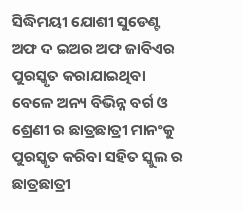ସିଦ୍ଧିମୟୀ ଯୋଶୀ ସୁଡେଣ୍ଟ ଅଫ ଦ ଇଅର ଅଫ ଜାବିଏର ପୁରସ୍କୃତ କରାଯାଇଥିବା ବେଳେ ଅନ୍ୟ ବିଭିନ୍ନ ବର୍ଗ ଓ ଶ୍ରେଣୀ ର ଛାତ୍ରଛାତ୍ରୀ ମାନଂକୁ ପୁରସ୍କୃତ କରିବା ସହିତ ସ୍କୁଲ ର ଛାତ୍ରଛାତ୍ରୀ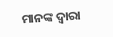ମାନଙ୍କ ଦ୍ଵାରା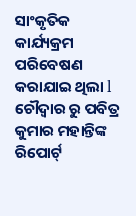ସାଂକୃତିକ କାର୍ଯ୍ୟକ୍ରମ ପରିବେଷଣ କରାଯାଇ ଥିଲା l
ଚୌଦ୍ଵାର ରୁ ପବିତ୍ର କୁମାର ମହାନ୍ତିଙ୍କ ରିପୋର୍ଟ୍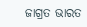ଜାଗ୍ରତ ଭାରତ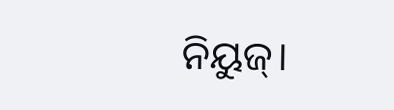ନିୟୁଜ୍।